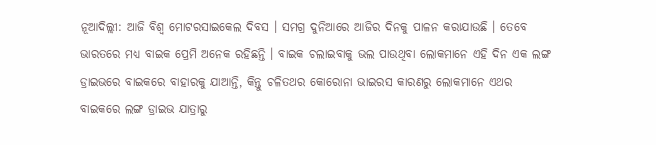ନୂଆଦିଲ୍ଲୀ: ଆଜି ବିଶ୍ୱ ମୋଟରସାଇକେଲ ଦିବସ । ସମଗ୍ର ଦୁନିଆରେ ଆଜିର ଦିନକୁ ପାଳନ କରାଯାଉଛି । ତେବେ ଭାରତରେ ମଧ୍ୟ ବାଇକ ପ୍ରେମି ଅନେକ ରହିଛନ୍ତି । ବାଇକ ଚଲାଇବାକୁ ଭଲ ପାଉଥିବା ଲୋକମାନେ ଏହି ଦିନ ଏକ ଲଙ୍ଗ ଡ୍ରାଇଭରେ ବାଇକରେ ବାହାରକୁ ଯାଆନ୍ତି, କିନ୍ତୁ ଚଳିତଥର କୋରୋନା ଭାଇରସ କାରଣରୁ ଲୋକମାନେ ଏଥର ବାଇକରେ ଲଙ୍ଗ ଡ୍ରାଇଭ ଯାତ୍ରାରୁ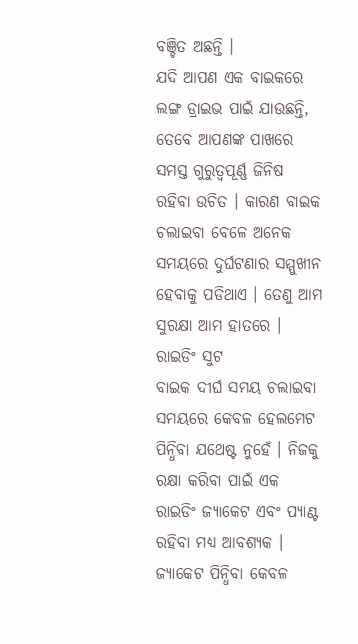ବଞ୍ଚିତ ଅଛନ୍ତି ।
ଯଦି ଆପଣ ଏକ ବାଇକରେ ଲଙ୍ଗ ଡ୍ରାଇଭ ପାଇଁ ଯାଉଛନ୍ତି, ତେବେ ଆପଣଙ୍କ ପାଖରେ ସମସ୍ତ ଗୁରୁତ୍ୱପୂର୍ଣ୍ଣ ଜିନିଷ ରହିବା ଉଚିତ । କାରଣ ବାଇକ ଚଲାଇବା ବେଳେ ଅନେକ ସମୟରେ ଦୁର୍ଘଟଣାର ସମ୍ମୁଖୀନ ହେବାକୁ ପଡିଥାଏ । ତେଣୁ ଆମ ସୁରକ୍ଷା ଆମ ହାତରେ ।
ରାଇଡିଂ ସୁଟ
ବାଇକ ଦୀର୍ଘ ସମୟ ଚଲାଇବା ସମୟରେ କେବଳ ହେଲମେଟ ପିନ୍ଧିବା ଯଥେଷ୍ଟ ନୁହେଁ । ନିଜକୁ ରକ୍ଷା କରିବା ପାଇଁ ଏକ ରାଇଡିଂ ଜ୍ୟାକେଟ ଏବଂ ପ୍ୟାଣ୍ଟ ରହିବା ମଧ୍ୟ ଆବଶ୍ୟକ । ଜ୍ୟାକେଟ ପିନ୍ଧିବା କେବଳ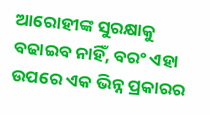ଆରୋହୀଙ୍କ ସୁରକ୍ଷାକୁ ବଢାଇବ ନାହିଁ, ବରଂ ଏହା ଉପରେ ଏକ ଭିନ୍ନ ପ୍ରକାରର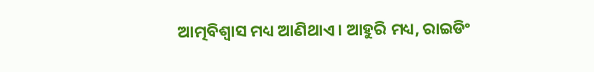ଆତ୍ମବିଶ୍ୱାସ ମଧ୍ୟ ଆଣିଥାଏ । ଆହୁରି ମଧ୍ୟ, ରାଇଡିଂ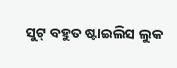ସୁଟ୍ ବହୁତ ଷ୍ଟାଇଲିସ ଲୁକ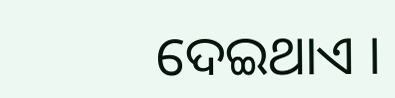ଦେଇଥାଏ ।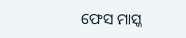ଫେସ ମାସ୍କ